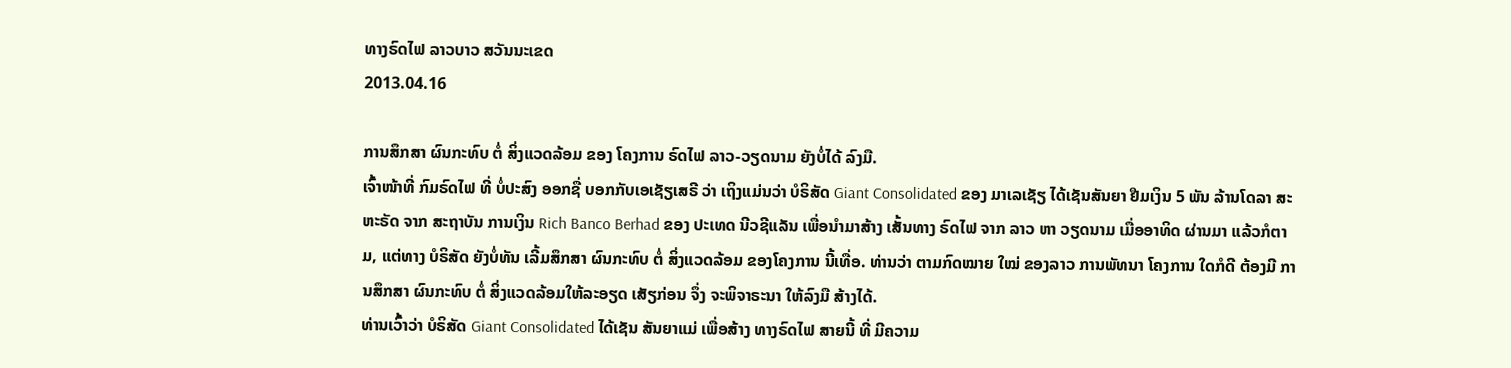ທາງຣົດໄຟ ລາວບາວ ສວັນນະເຂດ
2013.04.16

ການສຶກສາ ຜົນກະທົບ ຕໍ່ ສິ່ງແວດລ້ອມ ຂອງ ໂຄງການ ຣົດໄຟ ລາວ-ວຽດນາມ ຍັງບໍ່ໄດ້ ລົງມື.
ເຈົ້າໜ້າທີ່ ກົມຣົດໄຟ ທີ່ ບໍ່ປະສົງ ອອກຊື່ ບອກກັບເອເຊັຽເສຣີ ວ່າ ເຖິງແມ່ນວ່າ ບໍຣິສັດ Giant Consolidated ຂອງ ມາເລເຊັຽ ໄດ້ເຊັນສັນຍາ ຢືມເງິນ 5 ພັນ ລ້ານໂດລາ ສະຫະຣັດ ຈາກ ສະຖາບັນ ການເງິນ Rich Banco Berhad ຂອງ ປະເທດ ນີວຊີແລັນ ເພື່ອນໍາມາສ້າງ ເສັ້ນທາງ ຣົດໄຟ ຈາກ ລາວ ຫາ ວຽດນາມ ເມື່ອອາທິດ ຜ່ານມາ ແລ້ວກໍຕາມ, ແຕ່ທາງ ບໍຣິສັດ ຍັງບໍ່ທັນ ເລີ້ມສຶກສາ ຜົນກະທົບ ຕໍ່ ສິ່ງແວດລ້ອມ ຂອງໂຄງການ ນີ້ເທື່ອ. ທ່ານວ່າ ຕາມກົດໝາຍ ໃໝ່ ຂອງລາວ ການພັທນາ ໂຄງການ ໃດກໍດີ ຕ້ອງມີ ການສຶກສາ ຜົນກະທົບ ຕໍ່ ສິ່ງແວດລ້ອມໃຫ້ລະອຽດ ເສັຽກ່ອນ ຈຶ່ງ ຈະພິຈາຣະນາ ໃຫ້ລົງມື ສ້າງໄດ້.
ທ່ານເວົ້າວ່າ ບໍຣິສັດ Giant Consolidated ໄດ້ເຊັນ ສັນຍາແມ່ ເພື່ອສ້າງ ທາງຣົດໄຟ ສາຍນີ້ ທີ່ ມີຄວາມ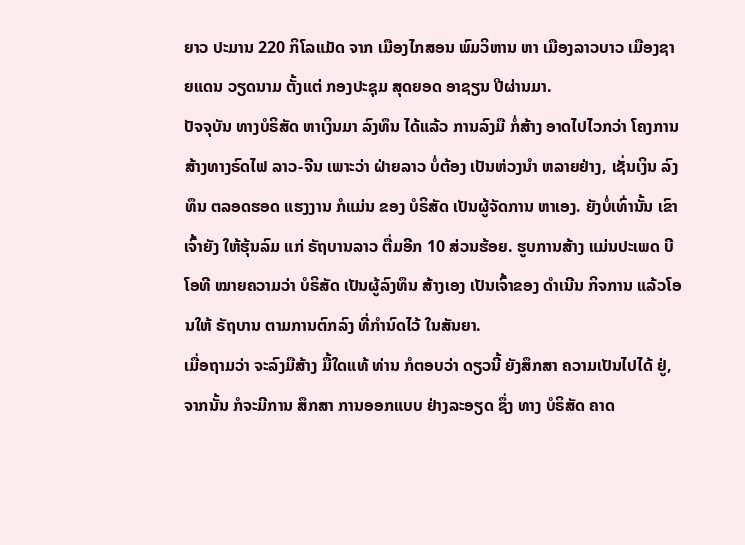ຍາວ ປະມານ 220 ກິໂລແມັດ ຈາກ ເມືອງໄກສອນ ພົມວິຫານ ຫາ ເມືອງລາວບາວ ເມືອງຊາຍແດນ ວຽດນາມ ຕັ້ງແຕ່ ກອງປະຊຸມ ສຸດຍອດ ອາຊຽນ ປີຜ່ານມາ.
ປັຈຈຸບັນ ທາງບໍຣິສັດ ຫາເງິນມາ ລົງທຶນ ໄດ້ແລ້ວ ການລົງມື ກໍ່ສ້າງ ອາດໄປໄວກວ່າ ໂຄງການ ສ້າງທາງຣົດໄຟ ລາວ-ຈີນ ເພາະວ່າ ຝ່າຍລາວ ບໍ່ຕ້ອງ ເປັນຫ່ວງນໍາ ຫລາຍຢ່າງ, ເຊັ່ນເງິນ ລົງທຶນ ຕລອດຮອດ ແຮງງານ ກໍແມ່ນ ຂອງ ບໍຣິສັດ ເປັນຜູ້ຈັດການ ຫາເອງ. ຍັງບໍ່ເທົ່ານັ້ນ ເຂົາເຈົ້າຍັງ ໃຫ້ຮຸ້ນລົມ ແກ່ ຣັຖບານລາວ ຕື່ມອີກ 10 ສ່ວນຮ້ອຍ. ຮູບການສ້າງ ແມ່ນປະເພດ ບີໂອທີ ໝາຍຄວາມວ່າ ບໍຣິສັດ ເປັນຜູ້ລົງທຶນ ສ້າງເອງ ເປັນເຈົ້າຂອງ ດໍາເນີນ ກິຈການ ແລ້ວໂອນໃຫ້ ຣັຖບານ ຕາມການຕົກລົງ ທີ່ກໍານົດໄວ້ ໃນສັນຍາ.
ເມື່ອຖາມວ່າ ຈະລົງມືສ້າງ ມື້ໃດແທ້ ທ່ານ ກໍຕອບວ່າ ດຽວນີ້ ຍັງສຶກສາ ຄວາມເປັນໄປໄດ້ ຢູ່, ຈາກນັ້ນ ກໍຈະມີການ ສຶກສາ ການອອກແບບ ຢ່າງລະອຽດ ຊຶ່ງ ທາງ ບໍຣິສັດ ຄາດ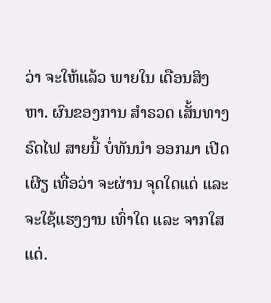ວ່າ ຈະໃຫ້ແລ້ວ ພາຍໃນ ເດືອນສິງຫາ. ຜົນຂອງການ ສໍາຣວດ ເສັ້ນທາງຣົດໄຟ ສາຍນີ້ ບໍ່ທັນນໍາ ອອກມາ ເປີດເຜີຽ ເທື່ອວ່າ ຈະຜ່ານ ຈຸດໃດແດ່ ແລະ ຈະໃຊ້ແຮງງານ ເທົ່າໃດ ແລະ ຈາກໃສແດ່.